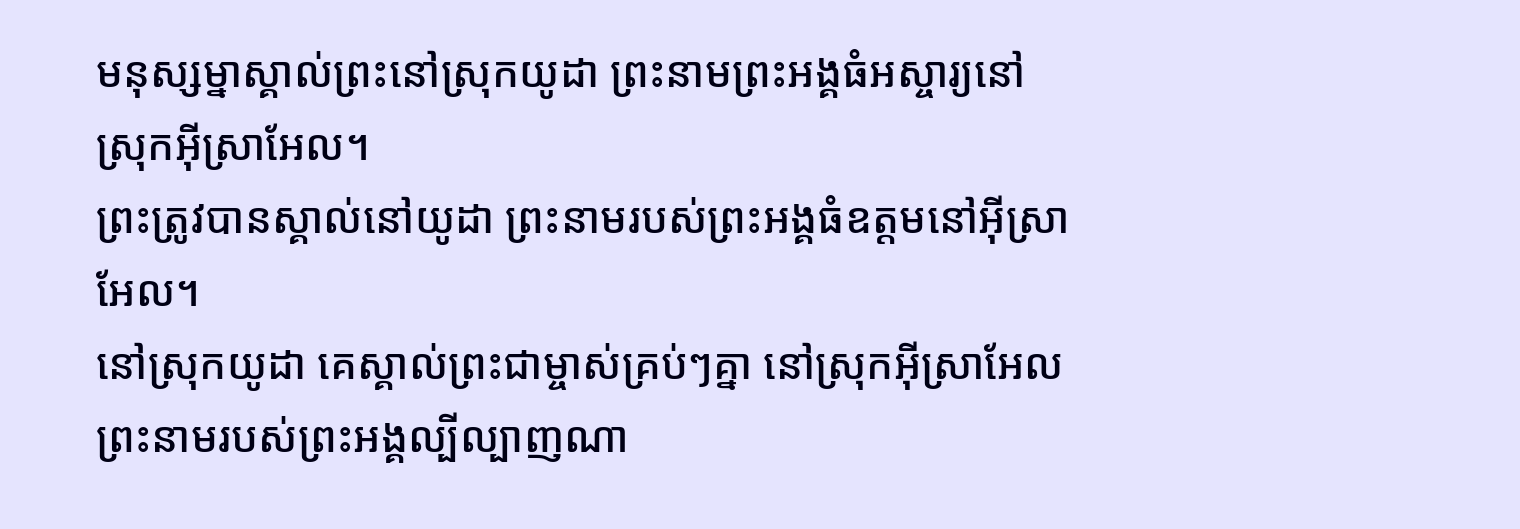មនុស្សម្នាស្គាល់ព្រះនៅស្រុកយូដា ព្រះនាមព្រះអង្គធំអស្ចារ្យនៅស្រុកអ៊ីស្រាអែល។
ព្រះត្រូវបានស្គាល់នៅយូដា ព្រះនាមរបស់ព្រះអង្គធំឧត្ដមនៅអ៊ីស្រាអែល។
នៅស្រុកយូដា គេស្គាល់ព្រះជាម្ចាស់គ្រប់ៗគ្នា នៅស្រុកអ៊ីស្រាអែល ព្រះនាមរបស់ព្រះអង្គល្បីល្បាញណា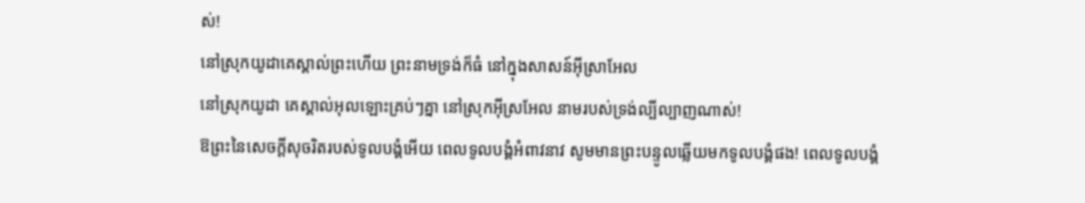ស់!
នៅស្រុកយូដាគេស្គាល់ព្រះហើយ ព្រះនាមទ្រង់ក៏ធំ នៅក្នុងសាសន៍អ៊ីស្រាអែល
នៅស្រុកយូដា គេស្គាល់អុលឡោះគ្រប់ៗគ្នា នៅស្រុកអ៊ីស្រអែល នាមរបស់ទ្រង់ល្បីល្បាញណាស់!
ឱព្រះនៃសេចក្ដីសុចរិតរបស់ទូលបង្គំអើយ ពេលទូលបង្គំអំពាវនាវ សូមមានព្រះបន្ទូលឆ្លើយមកទូលបង្គំផង! ពេលទូលបង្គំ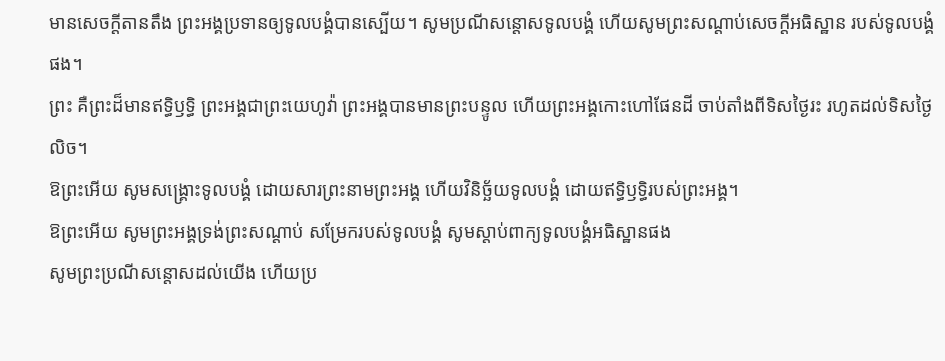មានសេចក្ដីតានតឹង ព្រះអង្គប្រទានឲ្យទូលបង្គំបានស្បើយ។ សូមប្រណីសន្ដោសទូលបង្គំ ហើយសូមព្រះសណ្ដាប់សេចក្ដីអធិស្ឋាន របស់ទូលបង្គំផង។
ព្រះ គឺព្រះដ៏មានឥទ្ធិឫទ្ធិ ព្រះអង្គជាព្រះយេហូវ៉ា ព្រះអង្គបានមានព្រះបន្ទូល ហើយព្រះអង្គកោះហៅផែនដី ចាប់តាំងពីទិសថ្ងៃរះ រហូតដល់ទិសថ្ងៃលិច។
ឱព្រះអើយ សូមសង្គ្រោះទូលបង្គំ ដោយសារព្រះនាមព្រះអង្គ ហើយវិនិច្ឆ័យទូលបង្គំ ដោយឥទ្ធិឫទ្ធិរបស់ព្រះអង្គ។
ឱព្រះអើយ សូមព្រះអង្គទ្រង់ព្រះសណ្ដាប់ សម្រែករបស់ទូលបង្គំ សូមស្តាប់ពាក្យទូលបង្គំអធិស្ឋានផង
សូមព្រះប្រណីសន្ដោសដល់យើង ហើយប្រ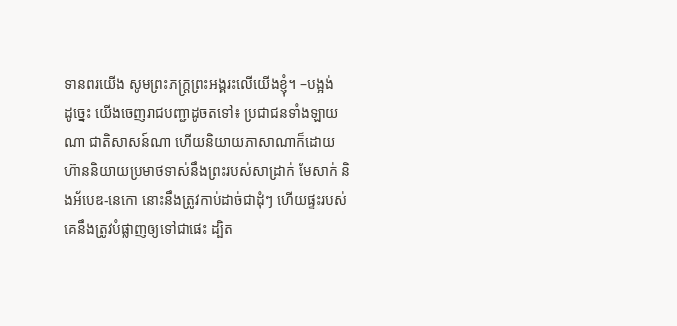ទានពរយើង សូមព្រះភក្ត្រព្រះអង្គរះលើយើងខ្ញុំ។ –បង្អង់
ដូច្នេះ យើងចេញរាជបញ្ជាដូចតទៅ៖ ប្រជាជនទាំងឡាយណា ជាតិសាសន៍ណា ហើយនិយាយភាសាណាក៏ដោយ ហ៊ាននិយាយប្រមាថទាស់នឹងព្រះរបស់សាដ្រាក់ មែសាក់ និងអ័បេឌ-នេកោ នោះនឹងត្រូវកាប់ដាច់ជាដុំៗ ហើយផ្ទះរបស់គេនឹងត្រូវបំផ្លាញឲ្យទៅជាផេះ ដ្បិត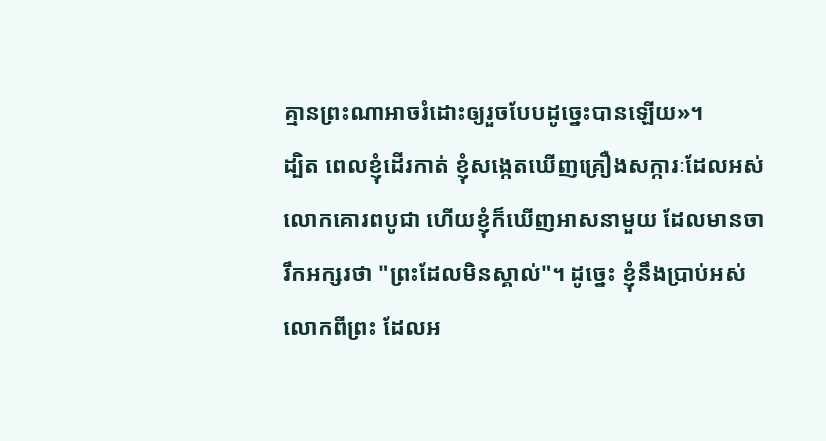គ្មានព្រះណាអាចរំដោះឲ្យរួចបែបដូច្នេះបានឡើយ»។
ដ្បិត ពេលខ្ញុំដើរកាត់ ខ្ញុំសង្កេតឃើញគ្រឿងសក្ការៈដែលអស់លោកគោរពបូជា ហើយខ្ញុំក៏ឃើញអាសនាមួយ ដែលមានចារឹកអក្សរថា "ព្រះដែលមិនស្គាល់"។ ដូច្នេះ ខ្ញុំនឹងប្រាប់អស់លោកពីព្រះ ដែលអ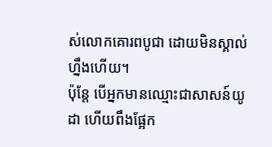ស់លោកគោរពបូជា ដោយមិនស្គាល់ហ្នឹងហើយ។
ប៉ុន្តែ បើអ្នកមានឈ្មោះជាសាសន៍យូដា ហើយពឹងផ្អែក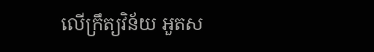លើក្រឹត្យវិន័យ អួតស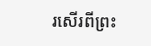រសើរពីព្រះ